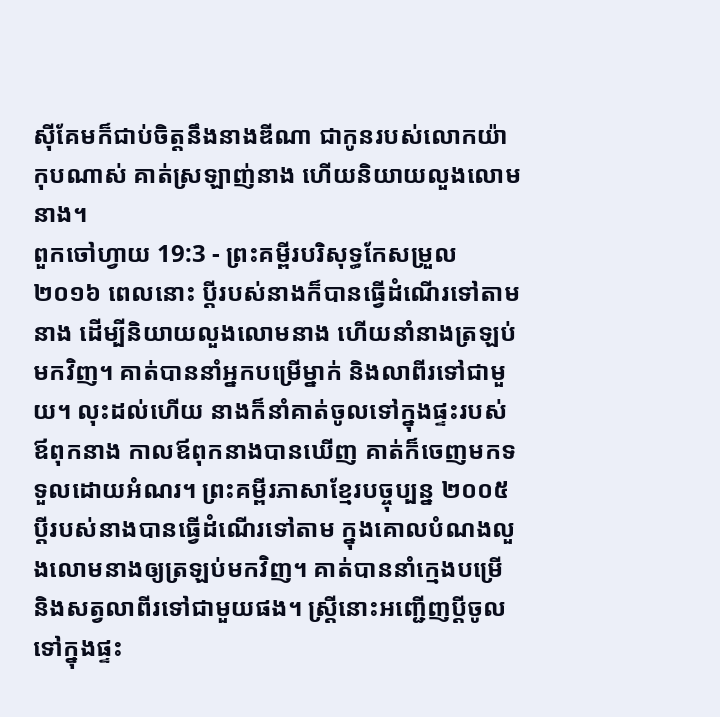ស៊ីគែមក៏ជាប់ចិត្តនឹងនាងឌីណា ជាកូនរបស់លោកយ៉ាកុបណាស់ គាត់ស្រឡាញ់នាង ហើយនិយាយលួងលោមនាង។
ពួកចៅហ្វាយ 19:3 - ព្រះគម្ពីរបរិសុទ្ធកែសម្រួល ២០១៦ ពេលនោះ ប្តីរបស់នាងក៏បានធ្វើដំណើរទៅតាមនាង ដើម្បីនិយាយលួងលោមនាង ហើយនាំនាងត្រឡប់មកវិញ។ គាត់បាននាំអ្នកបម្រើម្នាក់ និងលាពីរទៅជាមួយ។ លុះដល់ហើយ នាងក៏នាំគាត់ចូលទៅក្នុងផ្ទះរបស់ឪពុកនាង កាលឪពុកនាងបានឃើញ គាត់ក៏ចេញមកទទួលដោយអំណរ។ ព្រះគម្ពីរភាសាខ្មែរបច្ចុប្បន្ន ២០០៥ ប្ដីរបស់នាងបានធ្វើដំណើរទៅតាម ក្នុងគោលបំណងលួងលោមនាងឲ្យត្រឡប់មកវិញ។ គាត់បាននាំក្មេងបម្រើ និងសត្វលាពីរទៅជាមួយផង។ ស្ត្រីនោះអញ្ជើញប្ដីចូលទៅក្នុងផ្ទះ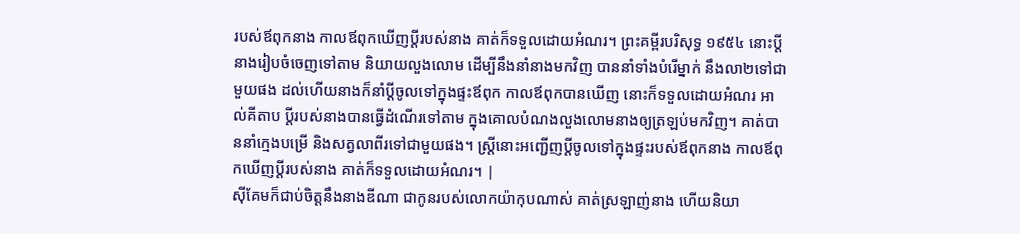របស់ឪពុកនាង កាលឪពុកឃើញប្ដីរបស់នាង គាត់ក៏ទទួលដោយអំណរ។ ព្រះគម្ពីរបរិសុទ្ធ ១៩៥៤ នោះប្ដីនាងរៀបចំចេញទៅតាម និយាយលួងលោម ដើម្បីនឹងនាំនាងមកវិញ បាននាំទាំងបំរើម្នាក់ នឹងលា២ទៅជាមួយផង ដល់ហើយនាងក៏នាំប្ដីចូលទៅក្នុងផ្ទះឪពុក កាលឪពុកបានឃើញ នោះក៏ទទួលដោយអំណរ អាល់គីតាប ប្ដីរបស់នាងបានធ្វើដំណើរទៅតាម ក្នុងគោលបំណងលួងលោមនាងឲ្យត្រឡប់មកវិញ។ គាត់បាននាំក្មេងបម្រើ និងសត្វលាពីរទៅជាមួយផង។ ស្ត្រីនោះអញ្ជើញប្ដីចូលទៅក្នុងផ្ទះរបស់ឪពុកនាង កាលឪពុកឃើញប្ដីរបស់នាង គាត់ក៏ទទួលដោយអំណរ។ |
ស៊ីគែមក៏ជាប់ចិត្តនឹងនាងឌីណា ជាកូនរបស់លោកយ៉ាកុបណាស់ គាត់ស្រឡាញ់នាង ហើយនិយា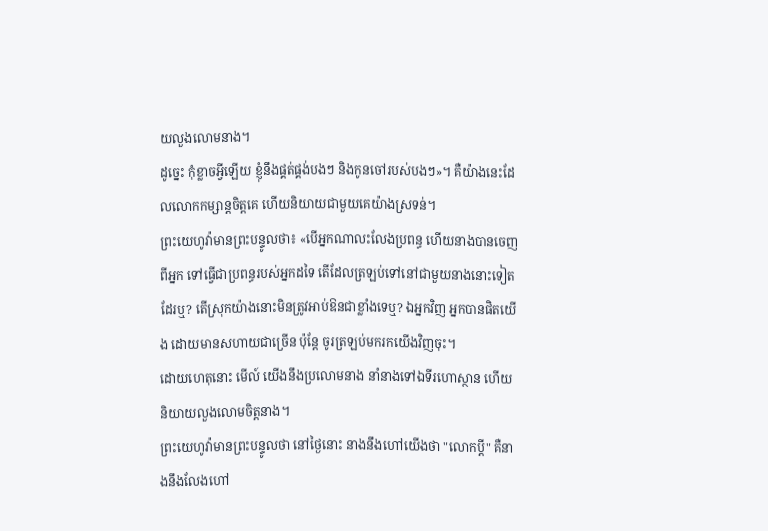យលួងលោមនាង។
ដូច្នេះ កុំខ្លាចអ្វីឡើយ ខ្ញុំនឹងផ្គត់ផ្គង់បងៗ និងកូនចៅរបស់បងៗ»។ គឺយ៉ាងនេះដែលលោកកម្សាន្តចិត្តគេ ហើយនិយាយជាមួយគេយ៉ាងស្រទន់។
ព្រះយេហូវ៉ាមានព្រះបន្ទូលថា៖ «បើអ្នកណាលះលែងប្រពន្ធ ហើយនាងបានចេញពីអ្នក ទៅធ្វើជាប្រពន្ធរបស់អ្នកដទៃ តើដែលត្រឡប់ទៅនៅជាមួយនាងនោះទៀតដែរឬ? តើស្រុកយ៉ាងនោះមិនត្រូវអាប់ឱនជាខ្លាំងទេឬ? ឯអ្នកវិញ អ្នកបានផិតយើង ដោយមានសហាយជាច្រើន ប៉ុន្តែ ចូរត្រឡប់មករកយើងវិញចុះ។
ដោយហេតុនោះ មើល៍ យើងនឹងប្រលោមនាង នាំនាងទៅឯទីរហោស្ថាន ហើយនិយាយលួងលោមចិត្តនាង។
ព្រះយេហូវ៉ាមានព្រះបន្ទូលថា នៅថ្ងៃនោះ នាងនឹងហៅយើងថា "លោកប្តី" គឺនាងនឹងលែងហៅ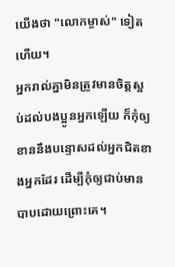យើងថា "លោកម្ចាស់" ទៀតហើយ។
អ្នករាល់គ្នាមិនត្រូវមានចិត្តស្អប់ដល់បងប្អូនអ្នកឡើយ ក៏កុំឲ្យខាននឹងបន្ទោសដល់អ្នកជិតខាងអ្នកដែរ ដើម្បីកុំឲ្យជាប់មានបាបដោយព្រោះគេ។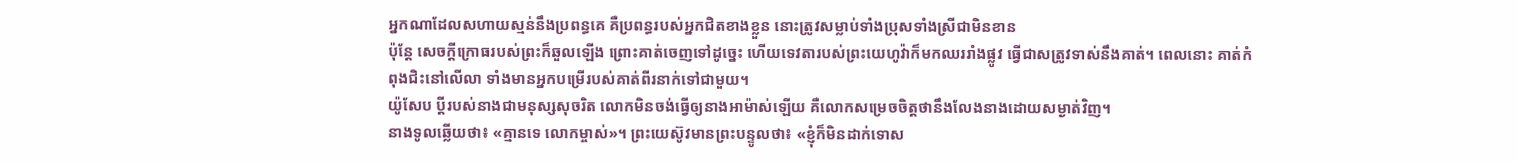អ្នកណាដែលសហាយស្មន់នឹងប្រពន្ធគេ គឺប្រពន្ធរបស់អ្នកជិតខាងខ្លួន នោះត្រូវសម្លាប់ទាំងប្រុសទាំងស្រីជាមិនខាន
ប៉ុន្ដែ សេចក្ដីក្រោធរបស់ព្រះក៏ឆួលឡើង ព្រោះគាត់ចេញទៅដូច្នេះ ហើយទេវតារបស់ព្រះយេហូវ៉ាក៏មកឈររាំងផ្លូវ ធ្វើជាសត្រូវទាស់នឹងគាត់។ ពេលនោះ គាត់កំពុងជិះនៅលើលា ទាំងមានអ្នកបម្រើរបស់គាត់ពីរនាក់ទៅជាមួយ។
យ៉ូសែប ប្តីរបស់នាងជាមនុស្សសុចរិត លោកមិនចង់ធ្វើឲ្យនាងអាម៉ាស់ឡើយ គឺលោកសម្រេចចិត្តថានឹងលែងនាងដោយសម្ងាត់វិញ។
នាងទូលឆ្លើយថា៖ «គ្មានទេ លោកម្ចាស់»។ ព្រះយេស៊ូវមានព្រះបន្ទូលថា៖ «ខ្ញុំក៏មិនដាក់ទោស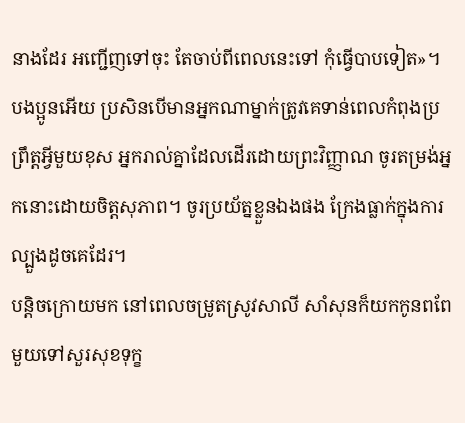នាងដែរ អញ្ជើញទៅចុះ តែចាប់ពីពេលនេះទៅ កុំធ្វើបាបទៀត»។
បងប្អូនអើយ ប្រសិនបើមានអ្នកណាម្នាក់ត្រូវគេទាន់ពេលកំពុងប្រព្រឹត្តអ្វីមួយខុស អ្នករាល់គ្នាដែលដើរដោយព្រះវិញ្ញាណ ចូរតម្រង់អ្នកនោះដោយចិត្តសុភាព។ ចូរប្រយ័ត្នខ្លួនឯងផង ក្រែងធ្លាក់ក្នុងការល្បួងដូចគេដែរ។
បន្តិចក្រោយមក នៅពេលចម្រូតស្រូវសាលី សាំសុនក៏យកកូនពពែមួយទៅសួរសុខទុក្ខ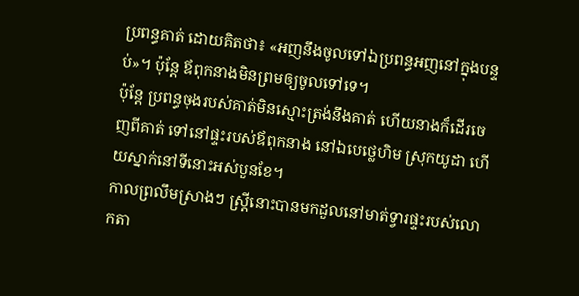ប្រពន្ធគាត់ ដោយគិតថា៖ «អញនឹងចូលទៅឯប្រពន្ធអញនៅក្នុងបន្ទប់»។ ប៉ុន្ដែ ឪពុកនាងមិនព្រមឲ្យចូលទៅទេ។
ប៉ុន្ដែ ប្រពន្ធចុងរបស់គាត់មិនស្មោះត្រង់នឹងគាត់ ហើយនាងក៏ដើរចេញពីគាត់ ទៅនៅផ្ទះរបស់ឪពុកនាង នៅឯបេថ្លេហិម ស្រុកយូដា ហើយស្នាក់នៅទីនោះអស់បួនខែ។
កាលព្រលឹមស្រាងៗ ស្ត្រីនោះបានមកដួលនៅមាត់ទ្វារផ្ទះរបស់លោកតា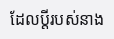ដែលប្តីរបស់នាង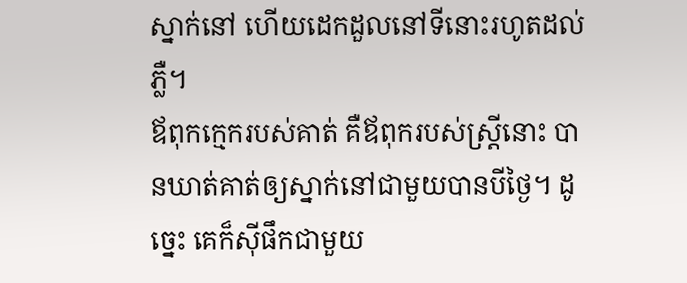ស្នាក់នៅ ហើយដេកដួលនៅទីនោះរហូតដល់ភ្លឺ។
ឪពុកក្មេករបស់គាត់ គឺឪពុករបស់ស្ត្រីនោះ បានឃាត់គាត់ឲ្យស្នាក់នៅជាមួយបានបីថ្ងៃ។ ដូច្នេះ គេក៏ស៊ីផឹកជាមួយ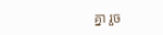គ្នា រួច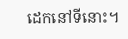ដេកនៅទីនោះ។